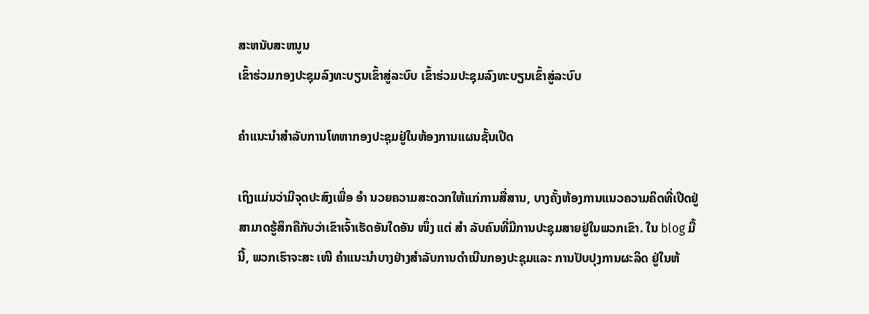ສະຫນັບສະຫນູນ
ເຂົ້າຮ່ວມກອງປະຊຸມລົງທະບຽນເຂົ້າສູ່ລະບົບ ເຂົ້າຮ່ວມປະຊຸມລົງທະບຽນເຂົ້າສູ່ລະບົບ

ຄໍາແນະນໍາສໍາລັບການໂທຫາກອງປະຊຸມຢູ່ໃນຫ້ອງການແຜນຊັ້ນເປີດ

ເຖິງແມ່ນວ່າມີຈຸດປະສົງເພື່ອ ອຳ ນວຍຄວາມສະດວກໃຫ້ແກ່ການສື່ສານ, ບາງຄັ້ງຫ້ອງການແນວຄວາມຄິດທີ່ເປີດຢູ່ສາມາດຮູ້ສຶກຄືກັບວ່າເຂົາເຈົ້າເຮັດອັນໃດອັນ ໜຶ່ງ ແຕ່ ສຳ ລັບຄົນທີ່ມີການປະຊຸມສາຍຢູ່ໃນພວກເຂົາ. ໃນ blog ມື້ນີ້, ພວກເຮົາຈະສະ ເໜີ ຄໍາແນະນໍາບາງຢ່າງສໍາລັບການດໍາເນີນກອງປະຊຸມແລະ ການປັບປຸງການຜະລິດ ຢູ່ໃນຫ້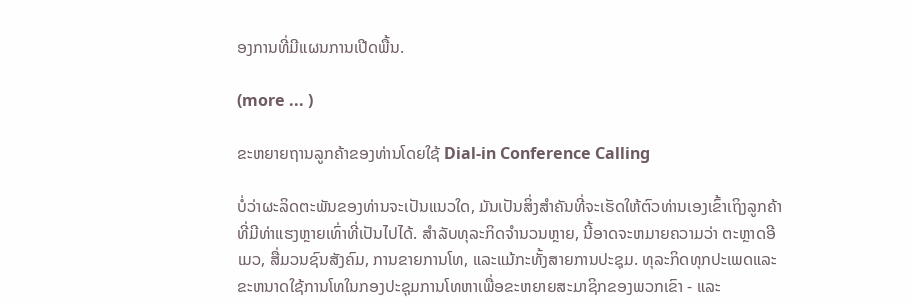ອງການທີ່ມີແຜນການເປີດພື້ນ.

(more ... )

ຂະຫຍາຍຖານລູກຄ້າຂອງທ່ານໂດຍໃຊ້ Dial-in Conference Calling

ບໍ່ວ່າຜະລິດຕະພັນຂອງທ່ານຈະເປັນແນວໃດ, ມັນເປັນສິ່ງສໍາຄັນທີ່ຈະເຮັດໃຫ້ຕົວທ່ານເອງເຂົ້າເຖິງລູກຄ້າທີ່ມີທ່າແຮງຫຼາຍເທົ່າທີ່ເປັນໄປໄດ້. ສໍາລັບທຸລະກິດຈໍານວນຫຼາຍ, ນີ້ອາດຈະຫມາຍຄວາມວ່າ ຕະຫຼາດອີເມວ, ສື່ມວນຊົນສັງຄົມ, ການຂາຍການໂທ, ແລະແມ້ກະທັ້ງສາຍການປະຊຸມ. ທຸລະກິດທຸກປະເພດແລະຂະຫນາດໃຊ້ການໂທໃນກອງປະຊຸມການໂທຫາເພື່ອຂະຫຍາຍສະມາຊິກຂອງພວກເຂົາ - ແລະ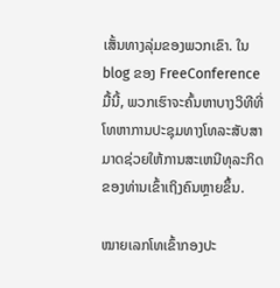ເສັ້ນທາງລຸ່ມຂອງພວກເຂົາ. ໃນ blog ຂອງ FreeConference ມື້ນີ້, ພວກເຮົາຈະຄົ້ນຫາບາງວິທີທີ່ໂທຫາການປະຊຸມທາງໂທລະສັບສາມາດຊ່ວຍໃຫ້ການສະເຫນີທຸລະກິດຂອງທ່ານເຂົ້າເຖິງຄົນຫຼາຍຂຶ້ນ.

ໝາຍເລກໂທເຂົ້າກອງປະ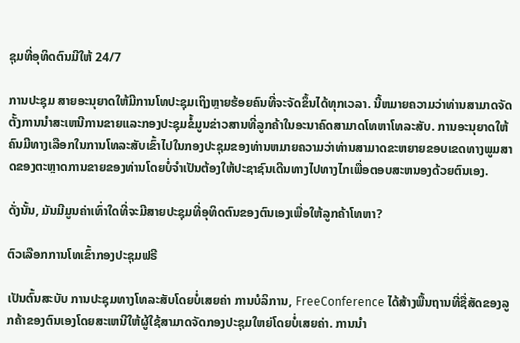ຊຸມທີ່ອຸທິດຕົນມີໃຫ້ 24/7

ການປະຊຸມ ສາຍອະນຸຍາດໃຫ້ມີການໂທປະຊຸມເຖິງຫຼາຍຮ້ອຍຄົນທີ່ຈະຈັດຂຶ້ນໄດ້ທຸກເວລາ. ນີ້ຫມາຍຄວາມວ່າທ່ານສາມາດຈັດຕັ້ງການນໍາສະເຫນີການຂາຍແລະກອງປະຊຸມຂໍ້ມູນຂ່າວສານທີ່ລູກຄ້າໃນອະນາຄົດສາມາດໂທຫາໂທລະສັບ. ການອະນຸຍາດໃຫ້ຄົນມີທາງເລືອກໃນການໂທລະສັບເຂົ້າໄປໃນກອງປະຊຸມຂອງທ່ານຫມາຍຄວາມວ່າທ່ານສາມາດຂະຫຍາຍຂອບເຂດທາງພູມສາດຂອງຕະຫຼາດການຂາຍຂອງທ່ານໂດຍບໍ່ຈໍາເປັນຕ້ອງໃຫ້ປະຊາຊົນເດີນທາງໄປທາງໄກເພື່ອຕອບສະຫນອງດ້ວຍຕົນເອງ.

ດັ່ງນັ້ນ, ມັນມີມູນຄ່າເທົ່າໃດທີ່ຈະມີສາຍປະຊຸມທີ່ອຸທິດຕົນຂອງຕົນເອງເພື່ອໃຫ້ລູກຄ້າໂທຫາ?

ຕົວເລືອກການໂທເຂົ້າກອງປະຊຸມຟຣີ

ເປັນຕົ້ນສະບັບ ການປະຊຸມທາງໂທລະສັບໂດຍບໍ່ເສຍຄ່າ ການບໍລິການ, FreeConference ໄດ້ສ້າງພື້ນຖານທີ່ຊື່ສັດຂອງລູກຄ້າຂອງຕົນເອງໂດຍສະເຫນີໃຫ້ຜູ້ໃຊ້ສາມາດຈັດກອງປະຊຸມໃຫຍ່ໂດຍບໍ່ເສຍຄ່າ. ການນໍາ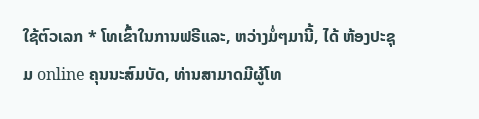ໃຊ້ຕົວເລກ * ໂທເຂົ້າໃນການຟຣີແລະ, ຫວ່າງມໍ່ໆມານີ້, ໄດ້ ຫ້ອງປະຊຸມ online ຄຸນນະສົມບັດ, ທ່ານສາມາດມີຜູ້ໂທ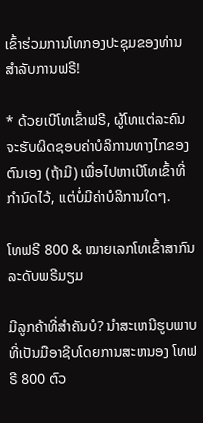ເຂົ້າຮ່ວມການໂທກອງປະຊຸມຂອງທ່ານສໍາລັບການຟຣີ!

* ດ້ວຍເບີໂທເຂົ້າຟຣີ, ຜູ້ໂທແຕ່ລະຄົນຈະຮັບຜິດຊອບຄ່າບໍລິການທາງໄກຂອງຕົນເອງ (ຖ້າມີ) ເພື່ອໄປຫາເບີໂທເຂົ້າທີ່ກຳນົດໄວ້, ແຕ່ບໍ່ມີຄ່າບໍລິການໃດໆ.

ໂທຟຣີ 800 & ໝາຍເລກໂທເຂົ້າສາກົນລະດັບພຣີມຽມ

ມີລູກຄ້າທີ່ສໍາຄັນບໍ? ນໍາສະເຫນີຮູບພາບທີ່ເປັນມືອາຊີບໂດຍການສະຫນອງ ໂທຟຣີ 800 ຕົວ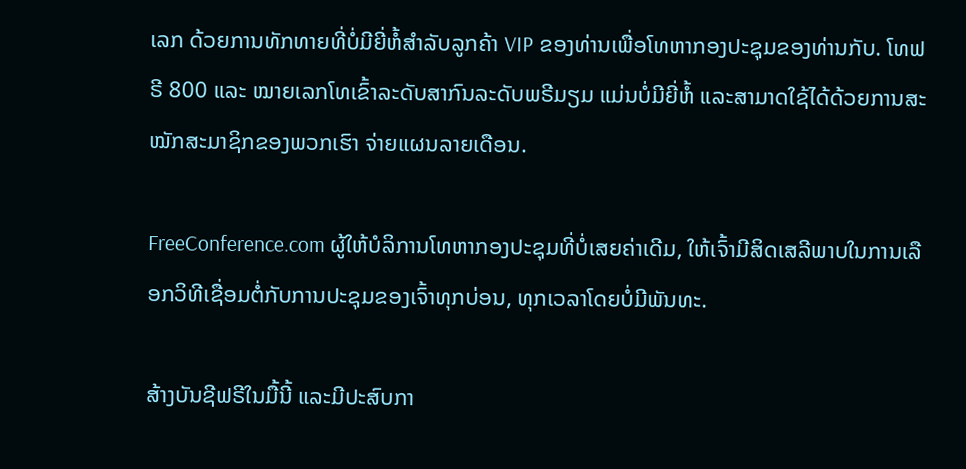ເລກ ດ້ວຍການທັກທາຍທີ່ບໍ່ມີຍີ່ຫໍ້ສໍາລັບລູກຄ້າ VIP ຂອງທ່ານເພື່ອໂທຫາກອງປະຊຸມຂອງທ່ານກັບ. ໂທຟຣີ 800 ແລະ ໝາຍເລກໂທເຂົ້າລະດັບສາກົນລະດັບພຣີມຽມ ແມ່ນບໍ່ມີຍີ່ຫໍ້ ແລະສາມາດໃຊ້ໄດ້ດ້ວຍການສະໝັກສະມາຊິກຂອງພວກເຮົາ ຈ່າຍແຜນລາຍເດືອນ.

FreeConference.com ຜູ້ໃຫ້ບໍລິການໂທຫາກອງປະຊຸມທີ່ບໍ່ເສຍຄ່າເດີມ, ໃຫ້ເຈົ້າມີສິດເສລີພາບໃນການເລືອກວິທີເຊື່ອມຕໍ່ກັບການປະຊຸມຂອງເຈົ້າທຸກບ່ອນ, ທຸກເວລາໂດຍບໍ່ມີພັນທະ.

ສ້າງບັນຊີຟຣີໃນມື້ນີ້ ແລະມີປະສົບກາ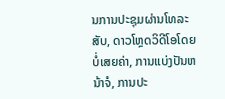ນການປະຊຸມຜ່ານໂທລະສັບ, ດາວໂຫຼດວິດີໂອໂດຍບໍ່ເສຍຄ່າ, ການແບ່ງປັນຫນ້າຈໍ, ການປະ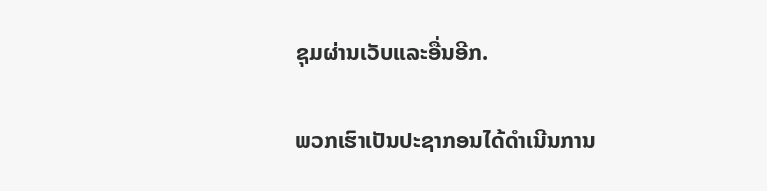ຊຸມຜ່ານເວັບແລະອື່ນອີກ.

ພວກເຮົາເປັນປະຊາກອນໄດ້ດໍາເນີນການ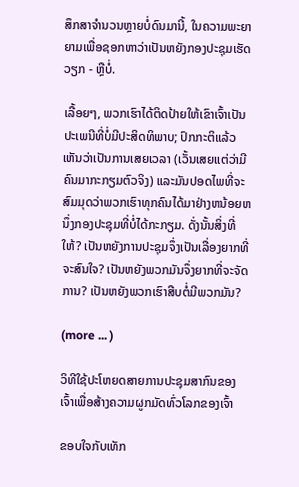ສຶກສາຈໍານວນຫຼາຍບໍ່ດົນມານີ້, ໃນຄວາມພະຍາຍາມເພື່ອຊອກຫາວ່າເປັນຫຍັງກອງປະຊຸມເຮັດວຽກ - ຫຼືບໍ່.

ເລື້ອຍໆ, ພວກເຮົາໄດ້ຕິດປ້າຍໃຫ້ເຂົາເຈົ້າເປັນປະເພນີທີ່ບໍ່ມີປະສິດທິພາບ; ປົກກະຕິແລ້ວເຫັນວ່າເປັນການເສຍເວລາ (ເວັ້ນເສຍແຕ່ວ່າມີຄົນມາກະກຽມຕົວຈິງ) ແລະມັນປອດໄພທີ່ຈະສົມມຸດວ່າພວກເຮົາທຸກຄົນໄດ້ມາຢ່າງຫນ້ອຍຫນຶ່ງກອງປະຊຸມທີ່ບໍ່ໄດ້ກະກຽມ. ດັ່ງນັ້ນສິ່ງທີ່ໃຫ້? ເປັນຫຍັງການປະຊຸມຈຶ່ງເປັນເລື່ອງຍາກທີ່ຈະສົນໃຈ? ເປັນຫຍັງພວກມັນຈຶ່ງຍາກທີ່ຈະຈັດການ? ເປັນຫຍັງພວກເຮົາສືບຕໍ່ມີພວກມັນ?

(more ... )

ວິທີໃຊ້ປະໂຫຍດສາຍການປະຊຸມສາກົນຂອງເຈົ້າເພື່ອສ້າງຄວາມຜູກມັດທົ່ວໂລກຂອງເຈົ້າ

ຂອບໃຈກັບເທັກ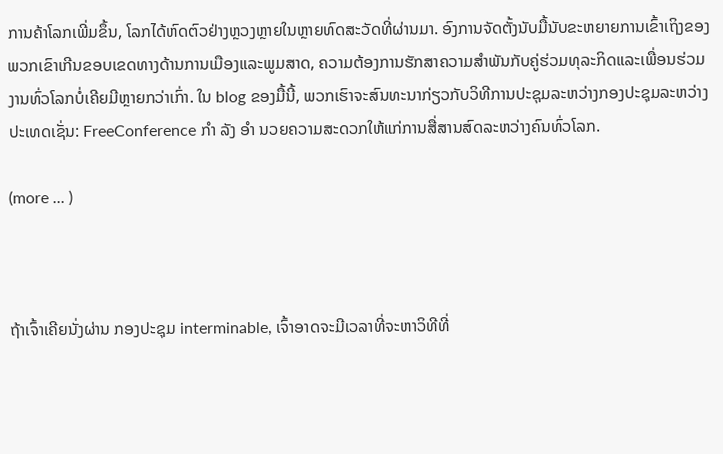ການຄ້າໂລກເພີ່ມຂຶ້ນ, ໂລກໄດ້ຫົດຕົວຢ່າງຫຼວງຫຼາຍໃນຫຼາຍທົດສະວັດທີ່ຜ່ານມາ. ອົງການຈັດຕັ້ງນັບມື້ນັບຂະຫຍາຍການເຂົ້າເຖິງຂອງພວກເຂົາເກີນຂອບເຂດທາງດ້ານການເມືອງແລະພູມສາດ, ຄວາມຕ້ອງການຮັກສາຄວາມສໍາພັນກັບຄູ່ຮ່ວມທຸລະກິດແລະເພື່ອນຮ່ວມງານທົ່ວໂລກບໍ່ເຄີຍມີຫຼາຍກວ່າເກົ່າ. ໃນ blog ຂອງມື້ນີ້, ພວກເຮົາຈະສົນທະນາກ່ຽວກັບວິທີການປະຊຸມລະຫວ່າງກອງປະຊຸມລະຫວ່າງປະເທດເຊັ່ນ: FreeConference ກຳ ລັງ ອຳ ນວຍຄວາມສະດວກໃຫ້ແກ່ການສື່ສານສົດລະຫວ່າງຄົນທົ່ວໂລກ.

(more ... )



ຖ້າເຈົ້າເຄີຍນັ່ງຜ່ານ ກອງປະຊຸມ interminable, ເຈົ້າອາດຈະມີເວລາທີ່ຈະຫາວິທີທີ່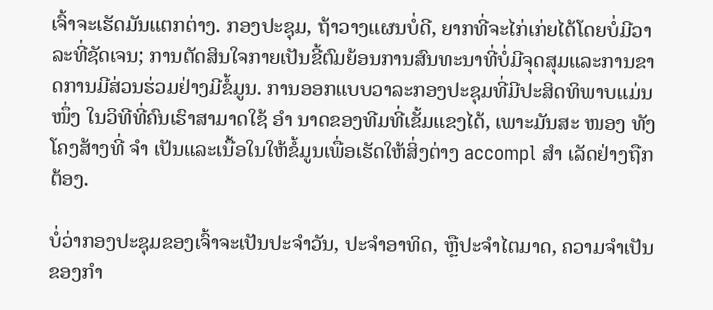ເຈົ້າຈະເຮັດມັນແຕກຕ່າງ. ກອງປະຊຸມ, ຖ້າວາງແຜນບໍ່ດີ, ຍາກທີ່ຈະໄກ່ເກ່ຍໄດ້ໂດຍບໍ່ມີວາລະທີ່ຊັດເຈນ; ການຕັດສິນໃຈກາຍເປັນຂີ້ຕົມຍ້ອນການສົນທະນາທີ່ບໍ່ມີຈຸດສຸມແລະການຂາດການມີສ່ວນຮ່ວມຢ່າງມີຂໍ້ມູນ. ການອອກແບບວາລະກອງປະຊຸມທີ່ມີປະສິດທິພາບແມ່ນ ໜຶ່ງ ໃນວິທີທີ່ຄົນເຮົາສາມາດໃຊ້ ອຳ ນາດຂອງທີມທີ່ເຂັ້ມແຂງໄດ້, ເພາະມັນສະ ໜອງ ທັງໂຄງສ້າງທີ່ ຈຳ ເປັນແລະເນື້ອໃນໃຫ້ຂໍ້ມູນເພື່ອເຮັດໃຫ້ສິ່ງຕ່າງ accompl ສຳ ເລັດຢ່າງຖືກຕ້ອງ.

ບໍ່ວ່າກອງປະຊຸມຂອງເຈົ້າຈະເປັນປະຈໍາວັນ, ປະຈໍາອາທິດ, ຫຼືປະຈໍາໄຕມາດ, ຄວາມຈໍາເປັນຂອງກໍາ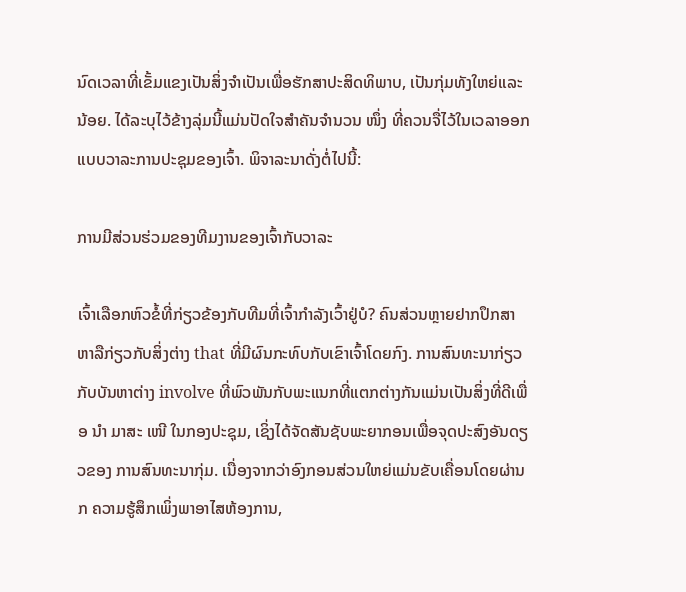ນົດເວລາທີ່ເຂັ້ມແຂງເປັນສິ່ງຈໍາເປັນເພື່ອຮັກສາປະສິດທິພາບ, ເປັນກຸ່ມທັງໃຫຍ່ແລະນ້ອຍ. ໄດ້ລະບຸໄວ້ຂ້າງລຸ່ມນີ້ແມ່ນປັດໃຈສໍາຄັນຈໍານວນ ໜຶ່ງ ທີ່ຄວນຈື່ໄວ້ໃນເວລາອອກແບບວາລະການປະຊຸມຂອງເຈົ້າ. ພິຈາລະນາດັ່ງຕໍ່ໄປນີ້:

ການມີສ່ວນຮ່ວມຂອງທີມງານຂອງເຈົ້າກັບວາລະ

ເຈົ້າເລືອກຫົວຂໍ້ທີ່ກ່ຽວຂ້ອງກັບທີມທີ່ເຈົ້າກໍາລັງເວົ້າຢູ່ບໍ? ຄົນສ່ວນຫຼາຍຢາກປຶກສາຫາລືກ່ຽວກັບສິ່ງຕ່າງ that ທີ່ມີຜົນກະທົບກັບເຂົາເຈົ້າໂດຍກົງ. ການສົນທະນາກ່ຽວກັບບັນຫາຕ່າງ involve ທີ່ພົວພັນກັບພະແນກທີ່ແຕກຕ່າງກັນແມ່ນເປັນສິ່ງທີ່ດີເພື່ອ ນຳ ມາສະ ເໜີ ໃນກອງປະຊຸມ, ເຊິ່ງໄດ້ຈັດສັນຊັບພະຍາກອນເພື່ອຈຸດປະສົງອັນດຽວຂອງ ການສົນທະນາກຸ່ມ. ເນື່ອງຈາກວ່າອົງກອນສ່ວນໃຫຍ່ແມ່ນຂັບເຄື່ອນໂດຍຜ່ານກ ຄວາມຮູ້ສຶກເພິ່ງພາອາໄສຫ້ອງການ,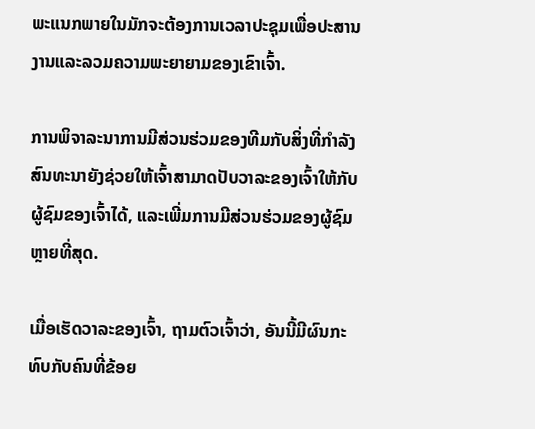ພະແນກພາຍໃນມັກຈະຕ້ອງການເວລາປະຊຸມເພື່ອປະສານງານແລະລວມຄວາມພະຍາຍາມຂອງເຂົາເຈົ້າ.

ການພິຈາລະນາການມີສ່ວນຮ່ວມຂອງທີມກັບສິ່ງທີ່ກໍາລັງສົນທະນາຍັງຊ່ວຍໃຫ້ເຈົ້າສາມາດປັບວາລະຂອງເຈົ້າໃຫ້ກັບຜູ້ຊົມຂອງເຈົ້າໄດ້, ແລະເພີ່ມການມີສ່ວນຮ່ວມຂອງຜູ້ຊົມຫຼາຍທີ່ສຸດ.

ເມື່ອເຮັດວາລະຂອງເຈົ້າ, ຖາມຕົວເຈົ້າວ່າ, ອັນນີ້ມີຜົນກະທົບກັບຄົນທີ່ຂ້ອຍ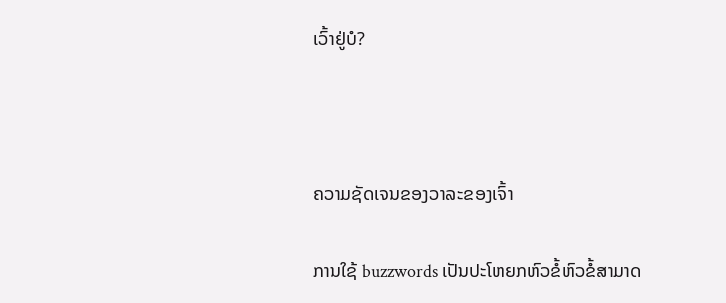ເວົ້າຢູ່ບໍ?



ຄວາມຊັດເຈນຂອງວາລະຂອງເຈົ້າ

ການໃຊ້ buzzwords ເປັນປະໂຫຍກຫົວຂໍ້ຫົວຂໍ້ສາມາດ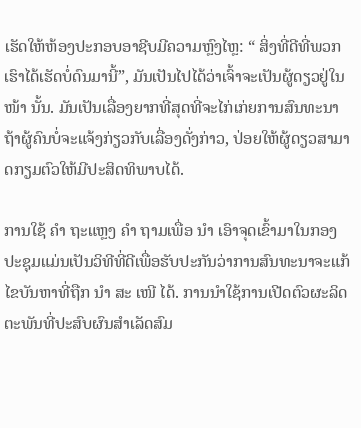ເຮັດໃຫ້ຫ້ອງປະກອບອາຊີບມີຄວາມຫຼົງໄຫຼ: “ ສິ່ງທີ່ດີທີ່ພວກເຮົາໄດ້ເຮັດບໍ່ດົນມານີ້”, ມັນເປັນໄປໄດ້ວ່າເຈົ້າຈະເປັນຜູ້ດຽວຢູ່ໃນ ໜ້າ ນັ້ນ. ມັນເປັນເລື່ອງຍາກທີ່ສຸດທີ່ຈະໄກ່ເກ່ຍການສົນທະນາຖ້າຜູ້ຄົນບໍ່ຈະແຈ້ງກ່ຽວກັບເລື່ອງດັ່ງກ່າວ, ປ່ອຍໃຫ້ຜູ້ດຽວສາມາດກຽມຕົວໃຫ້ມີປະສິດທິພາບໄດ້.

ການໃຊ້ ຄຳ ຖະແຫຼງ ຄຳ ຖາມເພື່ອ ນຳ ເອົາຈຸດເຂົ້າມາໃນກອງປະຊຸມແມ່ນເປັນວິທີທີ່ດີເພື່ອຮັບປະກັນວ່າການສົນທະນາຈະແກ້ໄຂບັນຫາທີ່ຖືກ ນຳ ສະ ເໜີ ໄດ້. ການນໍາໃຊ້ການເປີດຕົວຜະລິດຕະພັນທີ່ປະສົບຜົນສໍາເລັດສົມ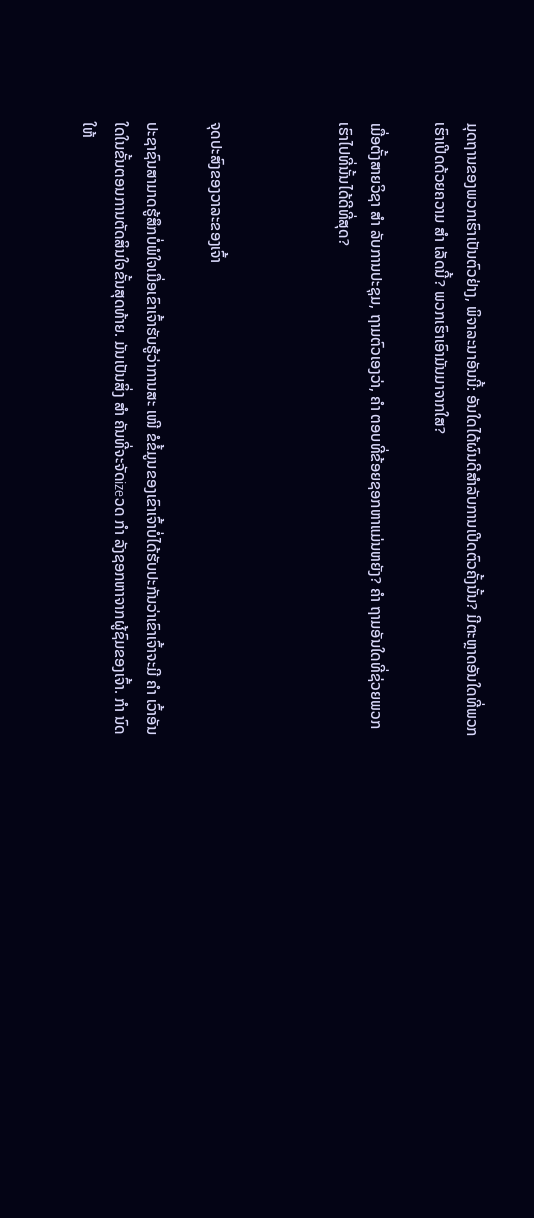ມຸດຖານຂອງພວກເຮົາເປັນຕົວຢ່າງ, ພິຈາລະນາອັນນີ້: ອັນໃດໄດ້ຜົນດີສໍາລັບການເປີດຕົວຄັ້ງນັ້ນ? ມີຕະຫຼາດອັນໃດທີ່ພວກເຮົາເປີດດ້ວຍຄວາມ ສຳ ເລັດນີ້? ພວກເຮົາເອົາມັນມາຈາກໃສ?

ເມື່ອຕັ້ງສາຍວິຊາ ສຳ ລັບການປະຊຸມ, ຖາມຕົວເອງວ່າ, ຄຳ ຕອບທີ່ຂ້ອຍຊອກຫາແມ່ນຫຍັງ? ຄຳ ຖາມອັນໃດທີ່ຊ່ວຍພວກເຮົາໄປທີ່ນັ້ນໄດ້ດີທີ່ສຸດ?



ຈຸດປະສົງຂອງວາລະຂອງເຈົ້າ

ປະຊາຊົນສາມາດຮູ້ສຶກບໍ່ພໍໃຈເມື່ອເຂົາເຈົ້າຮັບຮູ້ວ່າການສະ ເໜີ ຂໍຂໍ້ມູນຂອງເຂົາເຈົ້າບໍ່ໄດ້ຮັບປະກັນວ່າເຂົາເຈົ້າຈະມີ ຄຳ ເວົ້າອັນໃດໃນຂັ້ນຕອນການຕັດສິນໃຈຂັ້ນສຸດທ້າຍ. ມັນເປັນສິ່ງ ສຳ ຄັນທີ່ຈະຈັດizeວດ ກຳ ລັງຊອກຫາຈາກຜູ້ຊົມຂອງເຈົ້າ. ກຳ ນົດໃຫ້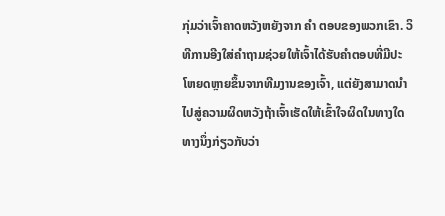ກຸ່ມວ່າເຈົ້າຄາດຫວັງຫຍັງຈາກ ຄຳ ຕອບຂອງພວກເຂົາ. ວິທີການອີງໃສ່ຄໍາຖາມຊ່ວຍໃຫ້ເຈົ້າໄດ້ຮັບຄໍາຕອບທີ່ມີປະໂຫຍດຫຼາຍຂຶ້ນຈາກທີມງານຂອງເຈົ້າ, ແຕ່ຍັງສາມາດນໍາໄປສູ່ຄວາມຜິດຫວັງຖ້າເຈົ້າເຮັດໃຫ້ເຂົ້າໃຈຜິດໃນທາງໃດທາງນຶ່ງກ່ຽວກັບວ່າ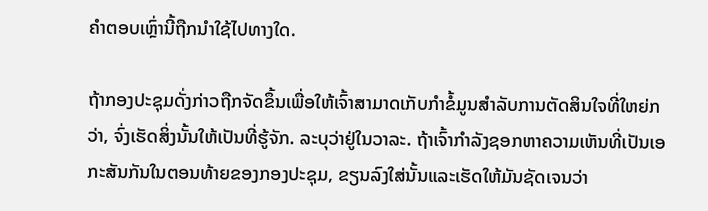ຄໍາຕອບເຫຼົ່ານີ້ຖືກນໍາໃຊ້ໄປທາງໃດ.

ຖ້າກອງປະຊຸມດັ່ງກ່າວຖືກຈັດຂຶ້ນເພື່ອໃຫ້ເຈົ້າສາມາດເກັບກໍາຂໍ້ມູນສໍາລັບການຕັດສິນໃຈທີ່ໃຫຍ່ກວ່າ, ຈົ່ງເຮັດສິ່ງນັ້ນໃຫ້ເປັນທີ່ຮູ້ຈັກ. ລະບຸວ່າຢູ່ໃນວາລະ. ຖ້າເຈົ້າກໍາລັງຊອກຫາຄວາມເຫັນທີ່ເປັນເອກະສັນກັນໃນຕອນທ້າຍຂອງກອງປະຊຸມ, ຂຽນລົງໃສ່ນັ້ນແລະເຮັດໃຫ້ມັນຊັດເຈນວ່າ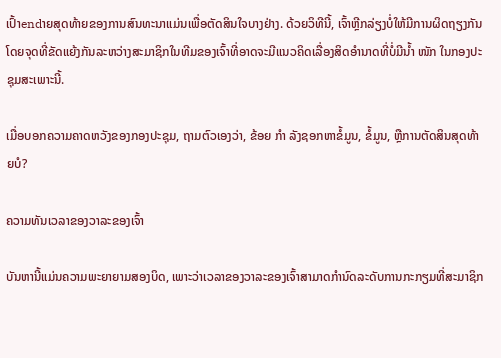ເປົ້າendາຍສຸດທ້າຍຂອງການສົນທະນາແມ່ນເພື່ອຕັດສິນໃຈບາງຢ່າງ. ດ້ວຍວິທີນີ້, ເຈົ້າຫຼີກລ່ຽງບໍ່ໃຫ້ມີການຜິດຖຽງກັນໂດຍຈຸດທີ່ຂັດແຍ້ງກັນລະຫວ່າງສະມາຊິກໃນທີມຂອງເຈົ້າທີ່ອາດຈະມີແນວຄິດເລື່ອງສິດອໍານາດທີ່ບໍ່ມີນໍ້າ ໜັກ ໃນກອງປະຊຸມສະເພາະນີ້.

ເມື່ອບອກຄວາມຄາດຫວັງຂອງກອງປະຊຸມ, ຖາມຕົວເອງວ່າ, ຂ້ອຍ ກຳ ລັງຊອກຫາຂໍ້ມູນ, ຂໍ້ມູນ, ຫຼືການຕັດສິນສຸດທ້າຍບໍ?

ຄວາມທັນເວລາຂອງວາລະຂອງເຈົ້າ

ບັນຫານີ້ແມ່ນຄວາມພະຍາຍາມສອງບິດ, ເພາະວ່າເວລາຂອງວາລະຂອງເຈົ້າສາມາດກໍານົດລະດັບການກະກຽມທີ່ສະມາຊິກ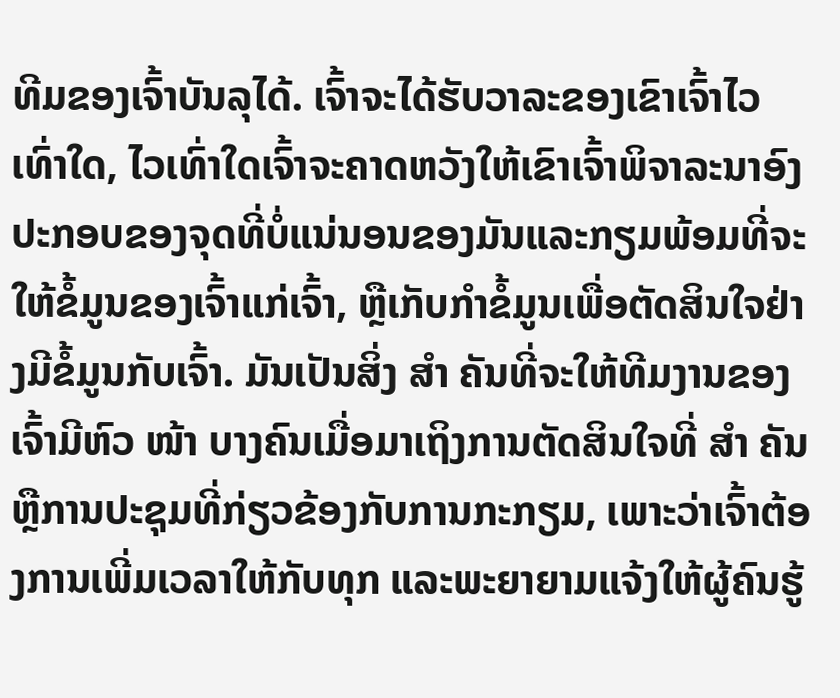ທີມຂອງເຈົ້າບັນລຸໄດ້. ເຈົ້າຈະໄດ້ຮັບວາລະຂອງເຂົາເຈົ້າໄວເທົ່າໃດ, ໄວເທົ່າໃດເຈົ້າຈະຄາດຫວັງໃຫ້ເຂົາເຈົ້າພິຈາລະນາອົງປະກອບຂອງຈຸດທີ່ບໍ່ແນ່ນອນຂອງມັນແລະກຽມພ້ອມທີ່ຈະໃຫ້ຂໍ້ມູນຂອງເຈົ້າແກ່ເຈົ້າ, ຫຼືເກັບກໍາຂໍ້ມູນເພື່ອຕັດສິນໃຈຢ່າງມີຂໍ້ມູນກັບເຈົ້າ. ມັນເປັນສິ່ງ ສຳ ຄັນທີ່ຈະໃຫ້ທີມງານຂອງເຈົ້າມີຫົວ ໜ້າ ບາງຄົນເມື່ອມາເຖິງການຕັດສິນໃຈທີ່ ສຳ ຄັນຫຼືການປະຊຸມທີ່ກ່ຽວຂ້ອງກັບການກະກຽມ, ເພາະວ່າເຈົ້າຕ້ອງການເພີ່ມເວລາໃຫ້ກັບທຸກ ແລະພະຍາຍາມແຈ້ງໃຫ້ຜູ້ຄົນຮູ້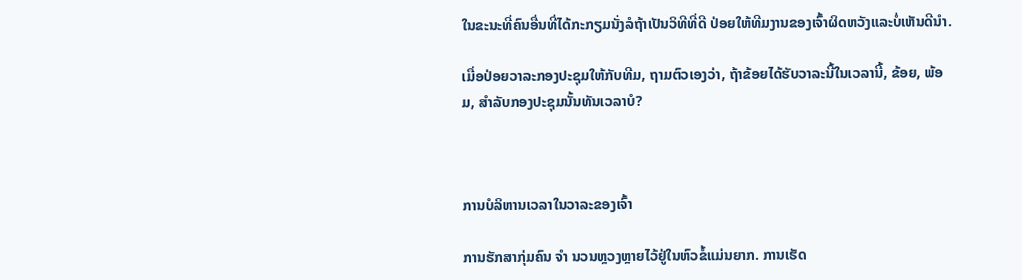ໃນຂະນະທີ່ຄົນອື່ນທີ່ໄດ້ກະກຽມນັ່ງລໍຖ້າເປັນວິທີທີ່ດີ ປ່ອຍໃຫ້ທີມງານຂອງເຈົ້າຜິດຫວັງແລະບໍ່ເຫັນດີນໍາ.

ເມື່ອປ່ອຍວາລະກອງປະຊຸມໃຫ້ກັບທີມ, ຖາມຕົວເອງວ່າ, ຖ້າຂ້ອຍໄດ້ຮັບວາລະນີ້ໃນເວລານີ້, ຂ້ອຍ, ພ້ອມ, ສໍາລັບກອງປະຊຸມນັ້ນທັນເວລາບໍ?



ການບໍລິຫານເວລາໃນວາລະຂອງເຈົ້າ

ການຮັກສາກຸ່ມຄົນ ຈຳ ນວນຫຼວງຫຼາຍໄວ້ຢູ່ໃນຫົວຂໍ້ແມ່ນຍາກ. ການເຮັດ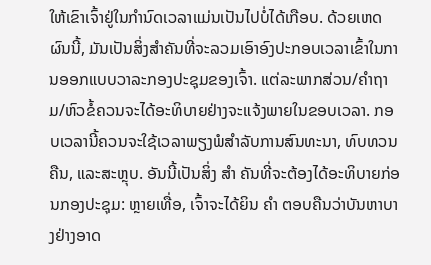ໃຫ້ເຂົາເຈົ້າຢູ່ໃນກໍານົດເວລາແມ່ນເປັນໄປບໍ່ໄດ້ເກືອບ. ດ້ວຍເຫດຜົນນີ້, ມັນເປັນສິ່ງສໍາຄັນທີ່ຈະລວມເອົາອົງປະກອບເວລາເຂົ້າໃນການອອກແບບວາລະກອງປະຊຸມຂອງເຈົ້າ. ແຕ່ລະພາກສ່ວນ/ຄໍາຖາມ/ຫົວຂໍ້ຄວນຈະໄດ້ອະທິບາຍຢ່າງຈະແຈ້ງພາຍໃນຂອບເວລາ. ກອບເວລານີ້ຄວນຈະໃຊ້ເວລາພຽງພໍສໍາລັບການສົນທະນາ, ທົບທວນຄືນ, ແລະສະຫຼຸບ. ອັນນີ້ເປັນສິ່ງ ສຳ ຄັນທີ່ຈະຕ້ອງໄດ້ອະທິບາຍກ່ອນກອງປະຊຸມ: ຫຼາຍເທື່ອ, ເຈົ້າຈະໄດ້ຍິນ ຄຳ ຕອບຄືນວ່າບັນຫາບາງຢ່າງອາດ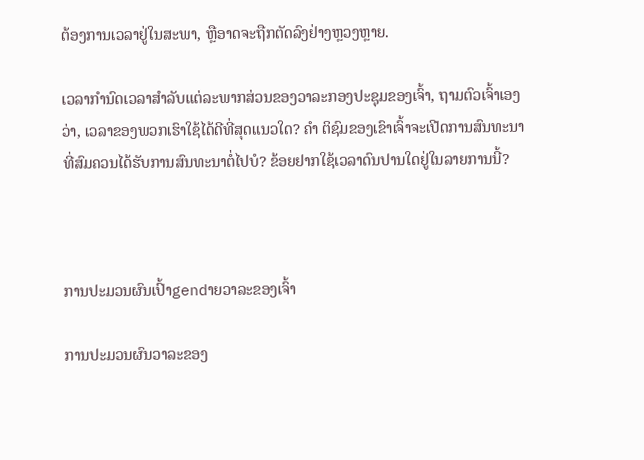ຕ້ອງການເວລາຢູ່ໃນສະພາ, ຫຼືອາດຈະຖືກຕັດລົງຢ່າງຫຼວງຫຼາຍ.

ເວລາກໍານົດເວລາສໍາລັບແຕ່ລະພາກສ່ວນຂອງວາລະກອງປະຊຸມຂອງເຈົ້າ, ຖາມຕົວເຈົ້າເອງວ່າ, ເວລາຂອງພວກເຮົາໃຊ້ໄດ້ດີທີ່ສຸດແນວໃດ? ຄຳ ຕິຊົມຂອງເຂົາເຈົ້າຈະເປີດການສົນທະນາທີ່ສົມຄວນໄດ້ຮັບການສົນທະນາຕໍ່ໄປບໍ? ຂ້ອຍຢາກໃຊ້ເວລາດົນປານໃດຢູ່ໃນລາຍການນີ້?



ການປະມວນຜົນເປົ້າgendາຍວາລະຂອງເຈົ້າ

ການປະມວນຜົນວາລະຂອງ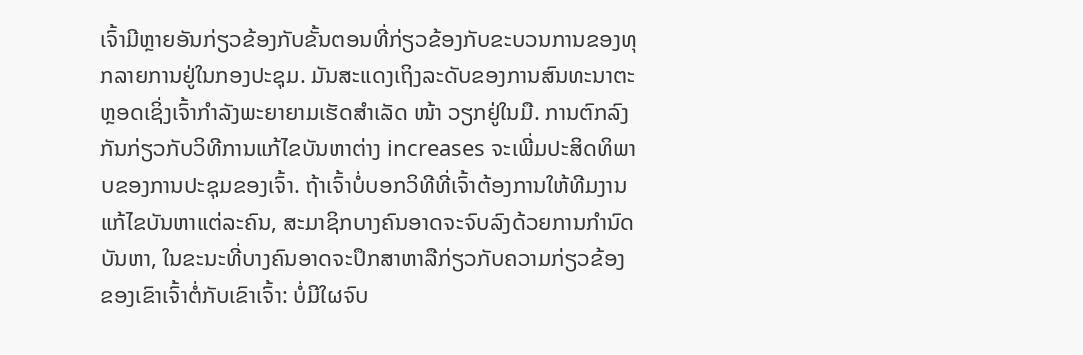ເຈົ້າມີຫຼາຍອັນກ່ຽວຂ້ອງກັບຂັ້ນຕອນທີ່ກ່ຽວຂ້ອງກັບຂະບວນການຂອງທຸກລາຍການຢູ່ໃນກອງປະຊຸມ. ມັນສະແດງເຖິງລະດັບຂອງການສົນທະນາຕະຫຼອດເຊິ່ງເຈົ້າກໍາລັງພະຍາຍາມເຮັດສໍາເລັດ ໜ້າ ວຽກຢູ່ໃນມື. ການຕົກລົງກັນກ່ຽວກັບວິທີການແກ້ໄຂບັນຫາຕ່າງ increases ຈະເພີ່ມປະສິດທິພາບຂອງການປະຊຸມຂອງເຈົ້າ. ຖ້າເຈົ້າບໍ່ບອກວິທີທີ່ເຈົ້າຕ້ອງການໃຫ້ທີມງານແກ້ໄຂບັນຫາແຕ່ລະຄົນ, ສະມາຊິກບາງຄົນອາດຈະຈົບລົງດ້ວຍການກໍານົດບັນຫາ, ໃນຂະນະທີ່ບາງຄົນອາດຈະປຶກສາຫາລືກ່ຽວກັບຄວາມກ່ຽວຂ້ອງຂອງເຂົາເຈົ້າຕໍ່ກັບເຂົາເຈົ້າ: ບໍ່ມີໃຜຈົບ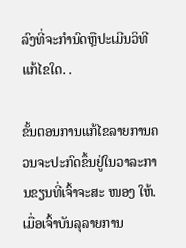ລົງທີ່ຈະກໍານົດຫຼືປະເມີນວິທີແກ້ໄຂໃດ. .

ຂັ້ນຕອນການແກ້ໄຂລາຍການຄວນຈະປະກົດຂຶ້ນຢູ່ໃນວາລະການຂຽນທີ່ເຈົ້າຈະສະ ໜອງ ໃຫ້. ເມື່ອເຈົ້າບັນລຸລາຍການ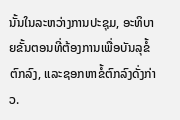ນັ້ນໃນລະຫວ່າງການປະຊຸມ, ອະທິບາຍຂັ້ນຕອນທີ່ຕ້ອງການເພື່ອບັນລຸຂໍ້ຕົກລົງ, ແລະຊອກຫາຂໍ້ຕົກລົງດັ່ງກ່າວ.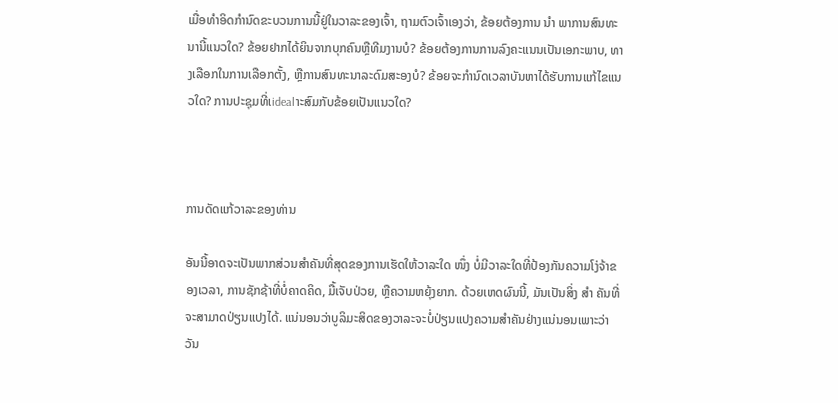ເມື່ອທໍາອິດກໍານົດຂະບວນການນີ້ຢູ່ໃນວາລະຂອງເຈົ້າ, ຖາມຕົວເຈົ້າເອງວ່າ, ຂ້ອຍຕ້ອງການ ນຳ ພາການສົນທະນານີ້ແນວໃດ? ຂ້ອຍຢາກໄດ້ຍິນຈາກບຸກຄົນຫຼືທີມງານບໍ? ຂ້ອຍຕ້ອງການການລົງຄະແນນເປັນເອກະພາບ, ທາງເລືອກໃນການເລືອກຕັ້ງ, ຫຼືການສົນທະນາລະດົມສະອງບໍ? ຂ້ອຍຈະກໍານົດເວລາບັນຫາໄດ້ຮັບການແກ້ໄຂແນວໃດ? ການປະຊຸມທີ່ເidealາະສົມກັບຂ້ອຍເປັນແນວໃດ?



ການດັດແກ້ວາລະຂອງທ່ານ

ອັນນີ້ອາດຈະເປັນພາກສ່ວນສໍາຄັນທີ່ສຸດຂອງການເຮັດໃຫ້ວາລະໃດ ໜຶ່ງ ບໍ່ມີວາລະໃດທີ່ປ້ອງກັນຄວາມໂງ່ຈ້າຂອງເວລາ, ການຊັກຊ້າທີ່ບໍ່ຄາດຄິດ, ມື້ເຈັບປ່ວຍ, ຫຼືຄວາມຫຍຸ້ງຍາກ. ດ້ວຍເຫດຜົນນີ້, ມັນເປັນສິ່ງ ສຳ ຄັນທີ່ຈະສາມາດປ່ຽນແປງໄດ້. ແນ່ນອນວ່າບູລິມະສິດຂອງວາລະຈະບໍ່ປ່ຽນແປງຄວາມສໍາຄັນຢ່າງແນ່ນອນເພາະວ່າວັນ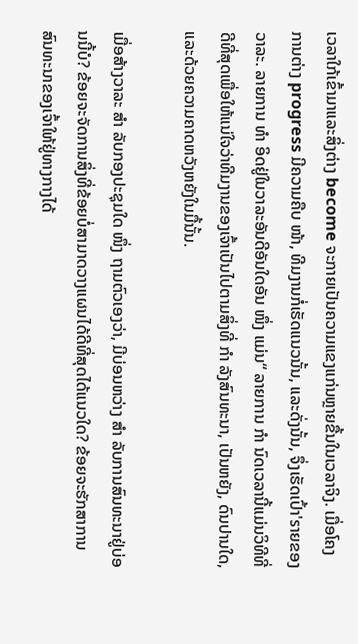ເວລາໃກ້ເຂົ້າມາແລະສິ່ງຕ່າງ become ຈະກາຍເປັນຄວາມແຂງແກ່ນຫຼາຍຂື້ນໃນເວລາຈິງ. ເມື່ອໂຄງການຕ່າງ progress ມີຄວາມຄືບ ໜ້າ, ທີມງານກໍ່ເຮັດແນວນັ້ນ, ແລະດັ່ງນັ້ນ, ຈຶ່ງເຮັດເປົ້າ'sາຍຂອງວາລະ. ລາຍການ ທຳ ອິດຢູ່ໃນວາລະອັນດີອັນໃດອັນ ໜຶ່ງ ແມ່ນ“ ລາຍການ ກຳ ນົດເວລານີ້ແມ່ນວິທີທີ່ດີທີ່ສຸດເພື່ອໃຫ້ແນ່ໃຈວ່າທີມງານຂອງເຈົ້າເປັນໄປຕາມສິ່ງທີ່ ກຳ ລັງສົນທະນາ, ເປັນຫຍັງ, ດົນປານໃດ, ແລະດ້ວຍຄວາມຄາດຫວັງຫຍັງໃນມື້ນັ້ນ.

ເມື່ອສ້າງວາລະ ສຳ ລັບກອງປະຊຸມໃດ ໜຶ່ງ ຖາມຕົວເອງວ່າ, ມີບ່ອນຫວ່າງ ສຳ ລັບການສົນທະນາຢູ່ບ່ອນນີ້ບໍ? ຂ້ອຍຈະຈັດການສິ່ງທີ່ຂ້ອຍບໍ່ສາມາດວາງແຜນໄດ້ດີທີ່ສຸດໄດ້ແນວໃດ? ຂ້ອຍຈະຮັກສາການສົນທະນາຂອງເຈົ້າໃຫ້ຢູ່ທາງກາງໄດ້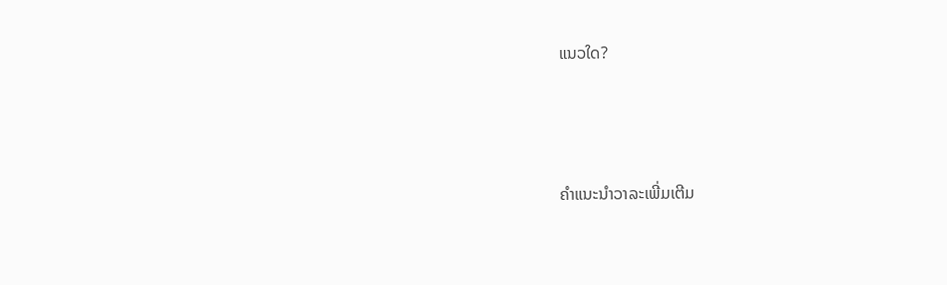ແນວໃດ?



ຄໍາແນະນໍາວາລະເພີ່ມເຕີມ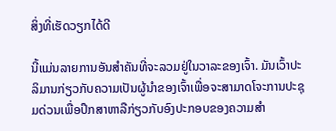ສິ່ງທີ່ເຮັດວຽກໄດ້ດີ

ນີ້ແມ່ນລາຍການອັນສໍາຄັນທີ່ຈະລວມຢູ່ໃນວາລະຂອງເຈົ້າ. ມັນເວົ້າປະລິມານກ່ຽວກັບຄວາມເປັນຜູ້ນໍາຂອງເຈົ້າເພື່ອຈະສາມາດໂຈະການປະຊຸມດ່ວນເພື່ອປຶກສາຫາລືກ່ຽວກັບອົງປະກອບຂອງຄວາມສໍາ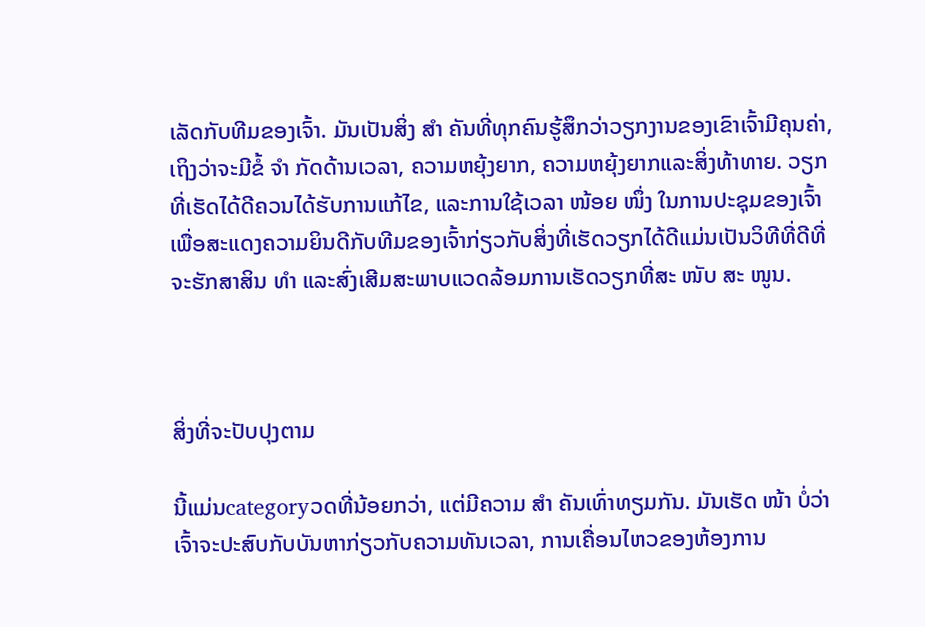ເລັດກັບທີມຂອງເຈົ້າ. ມັນເປັນສິ່ງ ສຳ ຄັນທີ່ທຸກຄົນຮູ້ສຶກວ່າວຽກງານຂອງເຂົາເຈົ້າມີຄຸນຄ່າ, ເຖິງວ່າຈະມີຂໍ້ ຈຳ ກັດດ້ານເວລາ, ຄວາມຫຍຸ້ງຍາກ, ຄວາມຫຍຸ້ງຍາກແລະສິ່ງທ້າທາຍ. ວຽກທີ່ເຮັດໄດ້ດີຄວນໄດ້ຮັບການແກ້ໄຂ, ແລະການໃຊ້ເວລາ ໜ້ອຍ ໜຶ່ງ ໃນການປະຊຸມຂອງເຈົ້າເພື່ອສະແດງຄວາມຍິນດີກັບທີມຂອງເຈົ້າກ່ຽວກັບສິ່ງທີ່ເຮັດວຽກໄດ້ດີແມ່ນເປັນວິທີທີ່ດີທີ່ຈະຮັກສາສິນ ທຳ ແລະສົ່ງເສີມສະພາບແວດລ້ອມການເຮັດວຽກທີ່ສະ ໜັບ ສະ ໜູນ.



ສິ່ງທີ່ຈະປັບປຸງຕາມ

ນີ້ແມ່ນcategoryວດທີ່ນ້ອຍກວ່າ, ແຕ່ມີຄວາມ ສຳ ຄັນເທົ່າທຽມກັນ. ມັນເຮັດ ໜ້າ ບໍ່ວ່າເຈົ້າຈະປະສົບກັບບັນຫາກ່ຽວກັບຄວາມທັນເວລາ, ການເຄື່ອນໄຫວຂອງຫ້ອງການ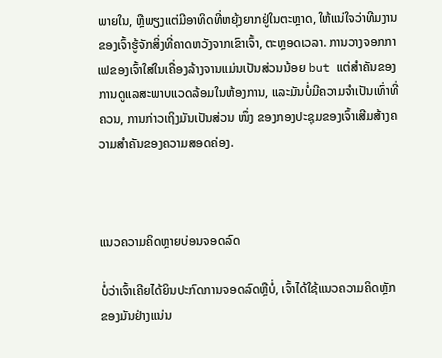ພາຍໃນ, ຫຼືພຽງແຕ່ມີອາທິດທີ່ຫຍຸ້ງຍາກຢູ່ໃນຕະຫຼາດ, ໃຫ້ແນ່ໃຈວ່າທີມງານຂອງເຈົ້າຮູ້ຈັກສິ່ງທີ່ຄາດຫວັງຈາກເຂົາເຈົ້າ, ຕະຫຼອດເວລາ. ການວາງຈອກກາເຟຂອງເຈົ້າໃສ່ໃນເຄື່ອງລ້າງຈານແມ່ນເປັນສ່ວນນ້ອຍ but ແຕ່ສໍາຄັນຂອງການດູແລສະພາບແວດລ້ອມໃນຫ້ອງການ, ແລະມັນບໍ່ມີຄວາມຈໍາເປັນເທົ່າທີ່ຄວນ, ການກ່າວເຖິງມັນເປັນສ່ວນ ໜຶ່ງ ຂອງກອງປະຊຸມຂອງເຈົ້າເສີມສ້າງຄວາມສໍາຄັນຂອງຄວາມສອດຄ່ອງ.



ແນວຄວາມຄິດຫຼາຍບ່ອນຈອດລົດ

ບໍ່ວ່າເຈົ້າເຄີຍໄດ້ຍິນປະກົດການຈອດລົດຫຼືບໍ່, ເຈົ້າໄດ້ໃຊ້ແນວຄວາມຄິດຫຼັກຂອງມັນຢ່າງແນ່ນ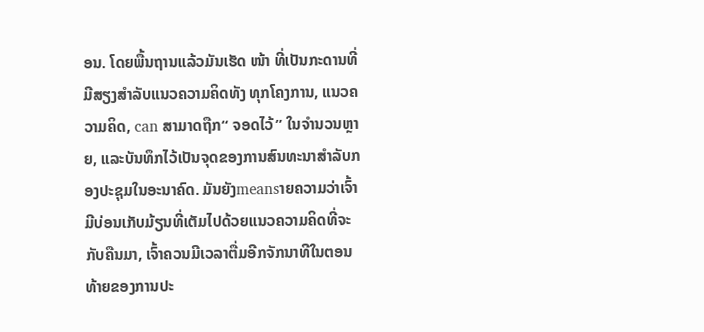ອນ. ໂດຍພື້ນຖານແລ້ວມັນເຮັດ ໜ້າ ທີ່ເປັນກະດານທີ່ມີສຽງສໍາລັບແນວຄວາມຄິດທັງ ທຸກໂຄງການ, ແນວຄວາມຄິດ, can ສາມາດຖືກ“ ຈອດໄວ້” ໃນຈໍານວນຫຼາຍ, ແລະບັນທຶກໄວ້ເປັນຈຸດຂອງການສົນທະນາສໍາລັບກອງປະຊຸມໃນອະນາຄົດ. ມັນຍັງmeansາຍຄວາມວ່າເຈົ້າມີບ່ອນເກັບມ້ຽນທີ່ເຕັມໄປດ້ວຍແນວຄວາມຄິດທີ່ຈະກັບຄືນມາ, ເຈົ້າຄວນມີເວລາຕື່ມອີກຈັກນາທີໃນຕອນທ້າຍຂອງການປະ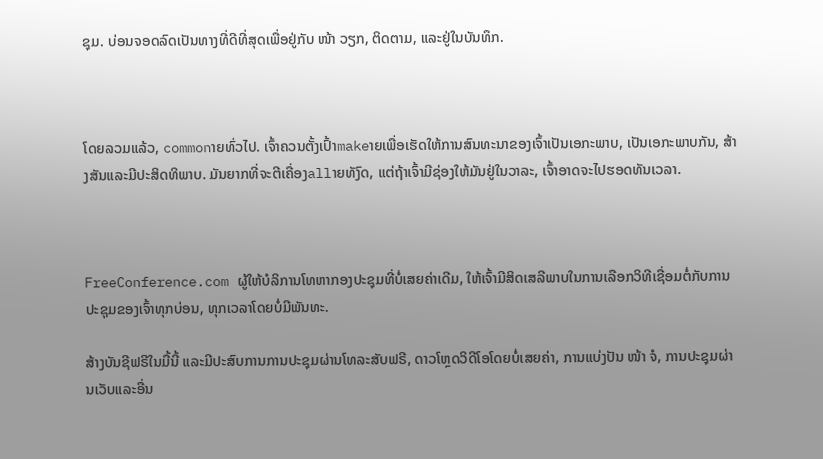ຊຸມ. ບ່ອນຈອດລົດເປັນທາງທີ່ດີທີ່ສຸດເພື່ອຢູ່ກັບ ໜ້າ ວຽກ, ຕິດຕາມ, ແລະຢູ່ໃນບັນທຶກ.



ໂດຍລວມແລ້ວ, commonາຍທົ່ວໄປ. ເຈົ້າຄວນຕັ້ງເປົ້າmakeາຍເພື່ອເຮັດໃຫ້ການສົນທະນາຂອງເຈົ້າເປັນເອກະພາບ, ເປັນເອກະພາບກັນ, ສ້າງສັນແລະມີປະສິດທິພາບ. ມັນຍາກທີ່ຈະຕີເຄື່ອງallາຍທັງົດ, ແຕ່ຖ້າເຈົ້າມີຊ່ອງໃຫ້ມັນຢູ່ໃນວາລະ, ເຈົ້າອາດຈະໄປຮອດທັນເວລາ.



FreeConference.com ຜູ້ໃຫ້ບໍລິການໂທຫາກອງປະຊຸມທີ່ບໍ່ເສຍຄ່າເດີມ, ໃຫ້ເຈົ້າມີສິດເສລີພາບໃນການເລືອກວິທີເຊື່ອມຕໍ່ກັບການປະຊຸມຂອງເຈົ້າທຸກບ່ອນ, ທຸກເວລາໂດຍບໍ່ມີພັນທະ.

ສ້າງບັນຊີຟຣີໃນມື້ນີ້ ແລະມີປະສົບການການປະຊຸມຜ່ານໂທລະສັບຟຣີ, ດາວໂຫຼດວິດີໂອໂດຍບໍ່ເສຍຄ່າ, ການແບ່ງປັນ ໜ້າ ຈໍ, ການປະຊຸມຜ່ານເວັບແລະອື່ນ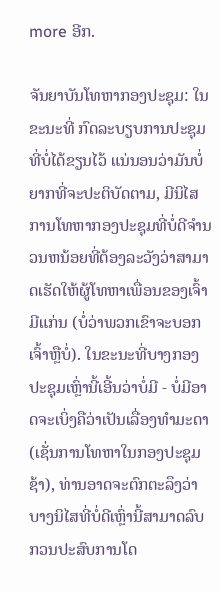more ອີກ.

ຈັນຍາບັນໂທຫາກອງປະຊຸມ: ໃນຂະນະທີ່ ກົດລະບຽບການປະຊຸມທີ່ບໍ່ໄດ້ຂຽນໄວ້ ແນ່ນອນວ່າມັນບໍ່ຍາກທີ່ຈະປະຕິບັດຕາມ, ມີນິໄສການໂທຫາກອງປະຊຸມທີ່ບໍ່ດີຈໍານວນຫນ້ອຍທີ່ຕ້ອງລະວັງວ່າສາມາດເຮັດໃຫ້ຜູ້ໂທຫາເພື່ອນຂອງເຈົ້າມີແກ່ນ (ບໍ່ວ່າພວກເຂົາຈະບອກເຈົ້າຫຼືບໍ່). ໃນຂະນະທີ່ບາງກອງປະຊຸມເຫຼົ່ານີ້ເອີ້ນວ່າບໍ່ມີ - ບໍ່ມີອາດຈະເບິ່ງຄືວ່າເປັນເລື່ອງທໍາມະດາ (ເຊັ່ນການໂທຫາໃນກອງປະຊຸມຊ້າ), ທ່ານອາດຈະຕົກຕະລຶງວ່າບາງນິໄສທີ່ບໍ່ດີເຫຼົ່ານີ້ສາມາດລົບກວນປະສົບການໂດ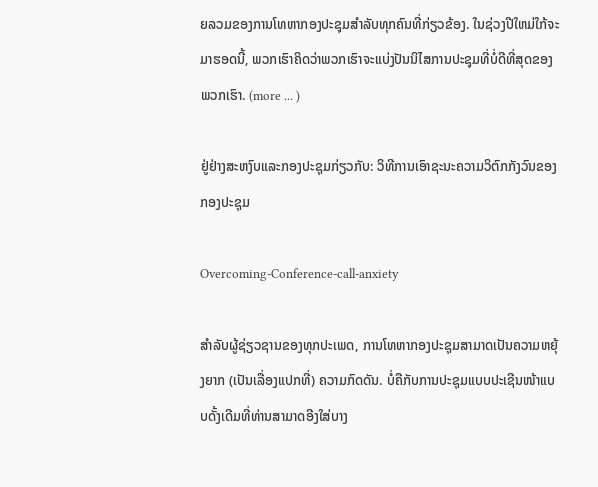ຍລວມຂອງການໂທຫາກອງປະຊຸມສໍາລັບທຸກຄົນທີ່ກ່ຽວຂ້ອງ. ໃນຊ່ວງປີໃຫມ່ໃກ້ຈະມາຮອດນີ້, ພວກເຮົາຄິດວ່າພວກເຮົາຈະແບ່ງປັນນິໄສການປະຊຸມທີ່ບໍ່ດີທີ່ສຸດຂອງພວກເຮົາ. (more ... )

ຢູ່ຢ່າງສະຫງົບແລະກອງປະຊຸມກ່ຽວກັບ: ວິທີການເອົາຊະນະຄວາມວິຕົກກັງວົນຂອງກອງປະຊຸມ

Overcoming-Conference-call-anxiety

ສໍາລັບຜູ້ຊ່ຽວຊານຂອງທຸກປະເພດ, ການໂທຫາກອງປະຊຸມສາມາດເປັນຄວາມຫຍຸ້ງຍາກ (ເປັນເລື່ອງແປກທີ່) ຄວາມກົດດັນ. ບໍ່ຄືກັບການປະຊຸມແບບປະເຊີນໜ້າແບບດັ້ງເດີມທີ່ທ່ານສາມາດອີງໃສ່ບາງ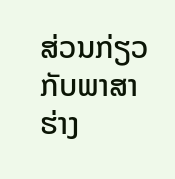ສ່ວນກ່ຽວກັບພາສາຮ່າງ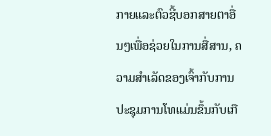ກາຍແລະຕົວຊີ້ບອກສາຍຕາອື່ນໆເພື່ອຊ່ວຍໃນການສື່ສານ, ຄວາມສໍາເລັດຂອງເຈົ້າກັບການປະຊຸມການໂທແມ່ນຂຶ້ນກັບເກື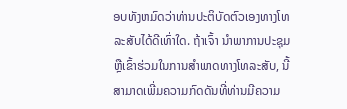ອບທັງຫມົດວ່າທ່ານປະຕິບັດຕົວເອງທາງໂທລະສັບໄດ້ດີເທົ່າໃດ. ຖ້າເຈົ້າ ນໍາພາການປະຊຸມ ຫຼືເຂົ້າຮ່ວມໃນການສໍາພາດທາງໂທລະສັບ, ນີ້ສາມາດເພີ່ມຄວາມກົດດັນທີ່ທ່ານມີຄວາມ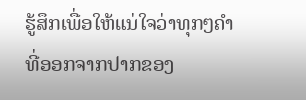ຮູ້ສຶກເພື່ອໃຫ້ແນ່ໃຈວ່າທຸກໆຄໍາທີ່ອອກຈາກປາກຂອງ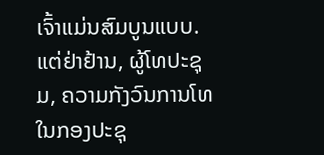ເຈົ້າແມ່ນສົມບູນແບບ. ແຕ່ຢ່າຢ້ານ, ຜູ້ໂທປະຊຸມ, ຄວາມກັງວົນການໂທໃນກອງປະຊຸ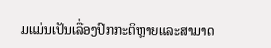ມແມ່ນເປັນເລື່ອງປົກກະຕິຫຼາຍແລະສາມາດ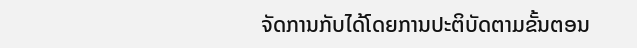ຈັດການກັບໄດ້ໂດຍການປະຕິບັດຕາມຂັ້ນຕອນ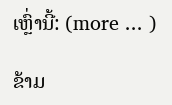ເຫຼົ່ານີ້: (more ... )

ຂ້າມ